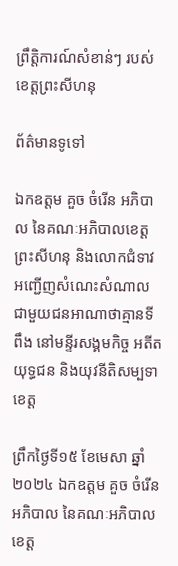ព្រឹត្តិការណ៍សំខាន់ៗ របស់ខេត្តព្រះសីហនុ

ព័ត៌មានទូទៅ

ឯកឧត្តម គួច ចំរើន អភិបាល នៃគណៈអភិបាលខេត្តព្រះសីហនុ និងលោកជំទាវ អញ្ជើញសំណេះសំណាលជាមួយជនអាណាថាគ្មានទីពឹង នៅមន្ទីរសង្គមកិច្ច អតីតយុទ្ធជន និងយុវនីតិសម្បទាខេត្ត

ព្រឹកថ្ងៃទី១៥ ខែមេសា ឆ្នាំ២០២៤ ឯកឧត្តម គួច ចំរើន អភិបាល នៃគណៈអភិបាលខេត្ត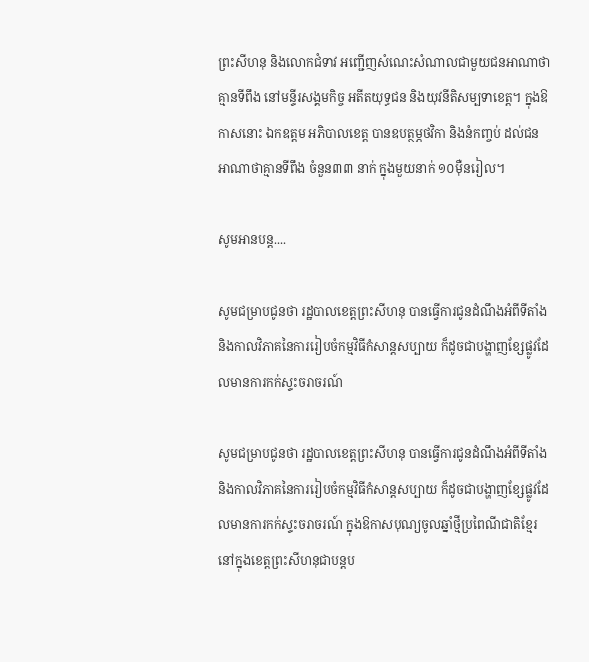ព្រះសីហនុ និងលោកជំទាវ អញ្ជើញសំណេះសំណាលជាមួយជនអាណាថាគ្មានទីពឹង នៅមន្ទីរសង្គមកិច្ច អតីតយុទ្ធជន និងយុវនីតិសម្បទាខេត្ត។ ក្នុងឱកាសនោះ ឯកឧត្តម អភិបាលខេត្ត បានឧបត្ថម្ភថវិកា និងនំកញ្ចប់ ដល់ជនអាណាថាគ្មានទីពឹង ចំនួន៣៣ នាក់ ក្នុងមួយនាក់ ១០ម៉ឺនរៀល។

សូមអានបន្ត....

សូមជម្រាបជូនថា រដ្ឋបាលខេត្តព្រះសីហនុ បានធ្វើការជូនដំណឹងអំពីទីតាំង និងកាលវិភាគនៃការរៀបចំកម្មវិធីកំសាន្តសប្បាយ ក៏ដូចជាបង្ហាញខ្សែផ្លូវដែលមានការកក់ស្ទះចរាចរណ៍

សូមជម្រាបជូនថា រដ្ឋបាលខេត្តព្រះសីហនុ បានធ្វើការជូនដំណឹងអំពីទីតាំង និងកាលវិភាគនៃការរៀបចំកម្មវិធីកំសាន្តសប្បាយ ក៏ដូចជាបង្ហាញខ្សែផ្លូវដែលមានការកក់ស្ទះចរាចរណ៍ ក្នុងឱកាសបុណ្យចូលឆ្នាំថ្មីប្រពៃណីជាតិខ្មែរ នៅក្នុងខេត្តព្រះសីហនុជាបន្តប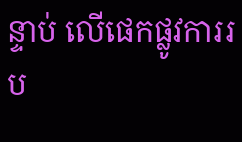ន្ទាប់ លើផេកផ្លូវការរប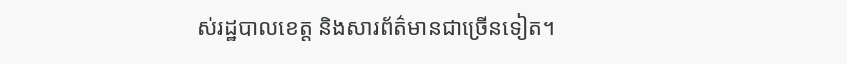ស់រដ្ឋបាលខេត្ត និងសារព័ត៌មានជាច្រើនទៀត។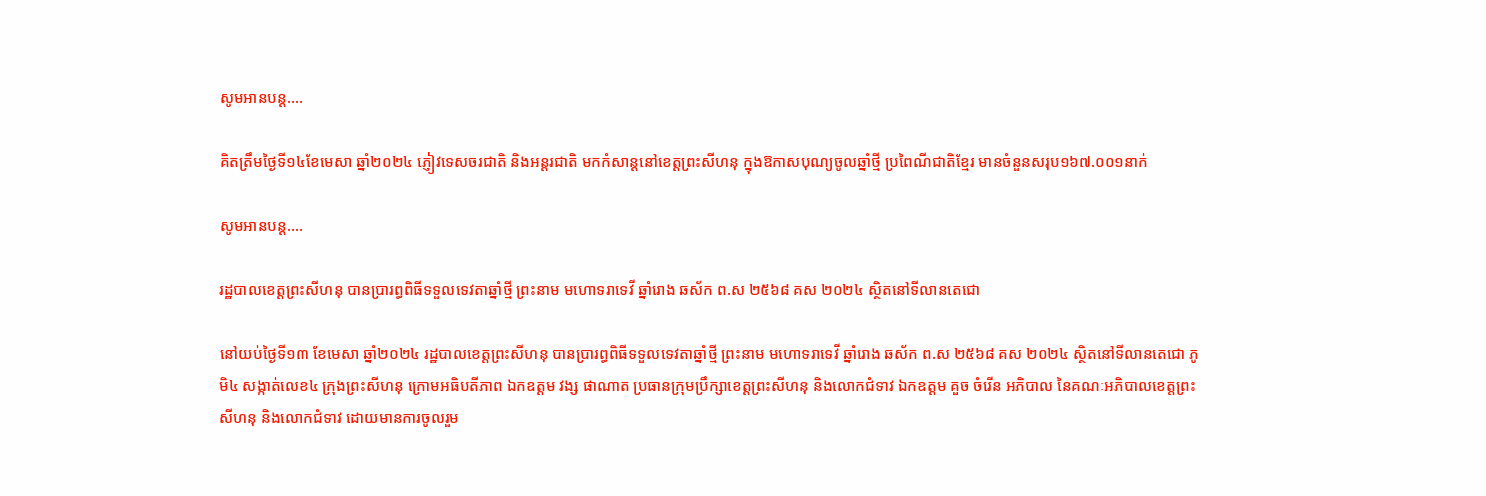សូមអានបន្ត....

គិតត្រឹមថ្ងៃទី១៤ខែមេសា ឆ្នាំ២០២៤ ភ្ញៀវទេសចរជាតិ និងអន្តរជាតិ មកកំសាន្តនៅខេត្តព្រះសីហនុ ក្នុងឱកាសបុណ្យចូលឆ្នាំថ្មី ប្រពៃណីជាតិខ្មែរ មានចំនួនសរុប១៦៧.០០១នាក់

សូមអានបន្ត....

រដ្ឋបាលខេត្តព្រះសីហនុ បានប្រារព្ធពិធីទទួលទេវតាឆ្នាំថ្មី ព្រះនាម មហោទរាទេវី ឆ្នាំរោង ឆស័ក ព.ស ២៥៦៨ គស ២០២៤ ស្ថិតនៅទីលានតេជោ

នៅយប់ថ្ងៃទី១៣ ខែមេសា ឆ្នាំ២០២៤ រដ្ឋបាលខេត្តព្រះសីហនុ បានប្រារព្ធពិធីទទួលទេវតាឆ្នាំថ្មី ព្រះនាម មហោទរាទេវី ឆ្នាំរោង ឆស័ក ព.ស ២៥៦៨ គស ២០២៤ ស្ថិតនៅទីលានតេជោ ភូមិ៤ សង្កាត់លេខ៤ ក្រុងព្រះសីហនុ ក្រោមអធិបតីភាព ឯកឧត្តម វង្ស ផាណាត ប្រធានក្រុមប្រឹក្សាខេត្តព្រះសីហនុ និងលោកជំទាវ ឯកឧត្តម គួច ចំរើន អភិបាល នៃគណៈអភិបាលខេត្តព្រះសីហនុ និងលោកជំទាវ ដោយមានការចូលរួម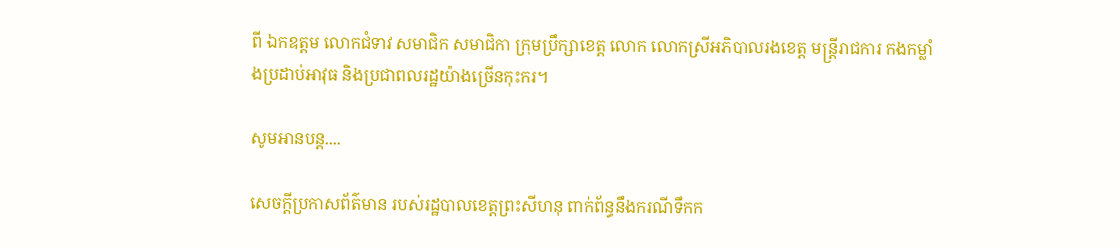ពី ឯកឧត្តម លោកជំទាវ សមាជិក សមាជិកា ក្រុមប្រឹក្សាខេត្ត លោក លោកស្រីអភិបាលរងខេត្ត មន្រ្តីរាជការ កងកម្លាំងប្រដាប់អាវុធ និងប្រជាពលរដ្ឋយ៉ាងច្រើនកុះករ។

សូមអានបន្ត....

សេចក្តីប្រកាសព័ត៌មាន របស់រដ្ឋបាលខេត្តព្រះសីហនុ ពាក់ព័ន្ធនឹងករណីទឹកក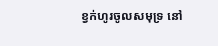ខ្វក់ហូរចូលសមុទ្រ នៅ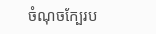ចំណុចក្បែរប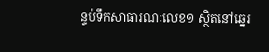ន្ទប់ទឹកសាធារណៈលេខ១ ស្ថិតនៅឆ្នេរ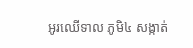អូរឈើទាល ភូមិ៤ សង្កាត់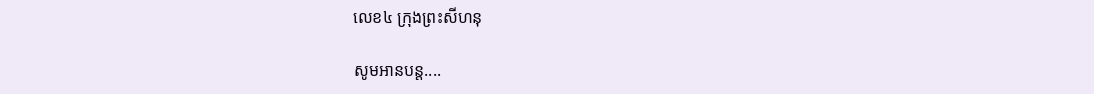លេខ៤ ក្រុងព្រះសីហនុ

សូមអានបន្ត....